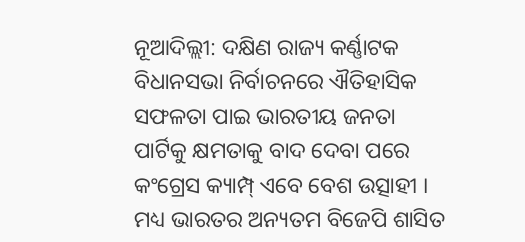ନୂଆଦିଲ୍ଲୀ: ଦକ୍ଷିଣ ରାଜ୍ୟ କର୍ଣ୍ଣାଟକ ବିଧାନସଭା ନିର୍ବାଚନରେ ଐତିହାସିକ ସଫଳତା ପାଇ ଭାରତୀୟ ଜନତା ପାର୍ଟିକୁ କ୍ଷମତାକୁ ବାଦ ଦେବା ପରେ କଂଗ୍ରେସ କ୍ୟାମ୍ପ୍ ଏବେ ବେଶ ଉତ୍ସାହୀ । ମଧ୍ୟ ଭାରତର ଅନ୍ୟତମ ବିଜେପି ଶାସିତ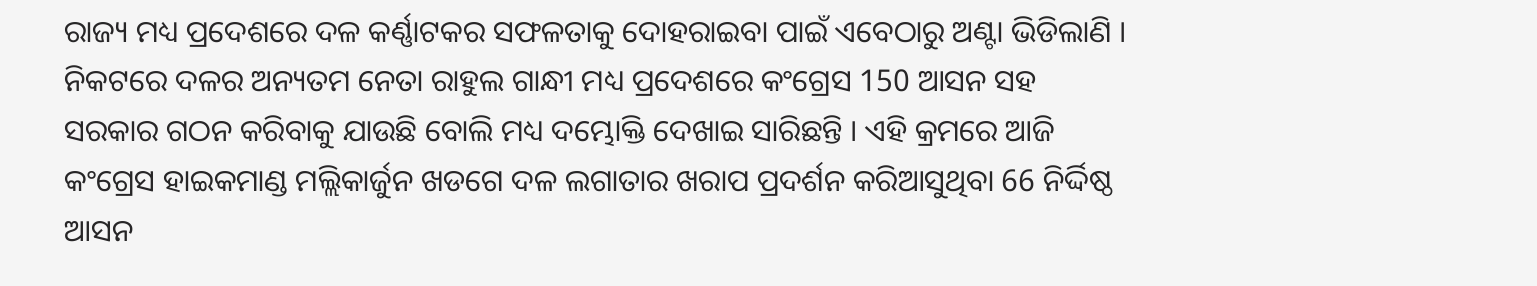ରାଜ୍ୟ ମଧ୍ୟ ପ୍ରଦେଶରେ ଦଳ କର୍ଣ୍ଣାଟକର ସଫଳତାକୁ ଦୋହରାଇବା ପାଇଁ ଏବେଠାରୁ ଅଣ୍ଟା ଭିଡିଲାଣି । ନିକଟରେ ଦଳର ଅନ୍ୟତମ ନେତା ରାହୁଲ ଗାନ୍ଧୀ ମଧ୍ୟ ପ୍ରଦେଶରେ କଂଗ୍ରେସ 150 ଆସନ ସହ ସରକାର ଗଠନ କରିବାକୁ ଯାଉଛି ବୋଲି ମଧ୍ୟ ଦମ୍ଭୋକ୍ତି ଦେଖାଇ ସାରିଛନ୍ତି । ଏହି କ୍ରମରେ ଆଜି କଂଗ୍ରେସ ହାଇକମାଣ୍ଡ ମଲ୍ଲିକାର୍ଜୁନ ଖଡଗେ ଦଳ ଲଗାତାର ଖରାପ ପ୍ରଦର୍ଶନ କରିଆସୁଥିବା 66 ନିର୍ଦ୍ଦିଷ୍ଠ ଆସନ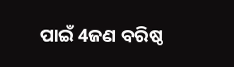ପାଇଁ 4ଜଣ ବରିଷ୍ଠ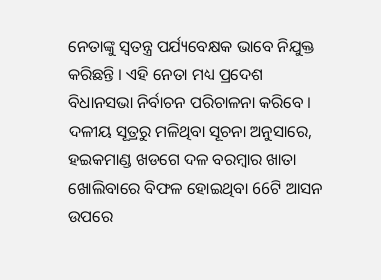ନେତାଙ୍କୁ ସ୍ବତନ୍ତ୍ର ପର୍ଯ୍ୟବେକ୍ଷକ ଭାବେ ନିଯୁକ୍ତ କରିଛନ୍ତି । ଏହି ନେତା ମଧ୍ୟ ପ୍ରଦେଶ ବିଧାନସଭା ନିର୍ବାଚନ ପରିଚାଳନା କରିବେ ।
ଦଳୀୟ ସୂତ୍ରରୁ ମଳିଥିବା ସୂଚନା ଅନୁସାରେ, ହଇକମାଣ୍ଡ ଖଡଗେ ଦଳ ବରମ୍ବାର ଖାତା ଖୋଲିବାରେ ବିଫଳ ହୋଇଥିବା 66ଟି ଆସନ ଉପରେ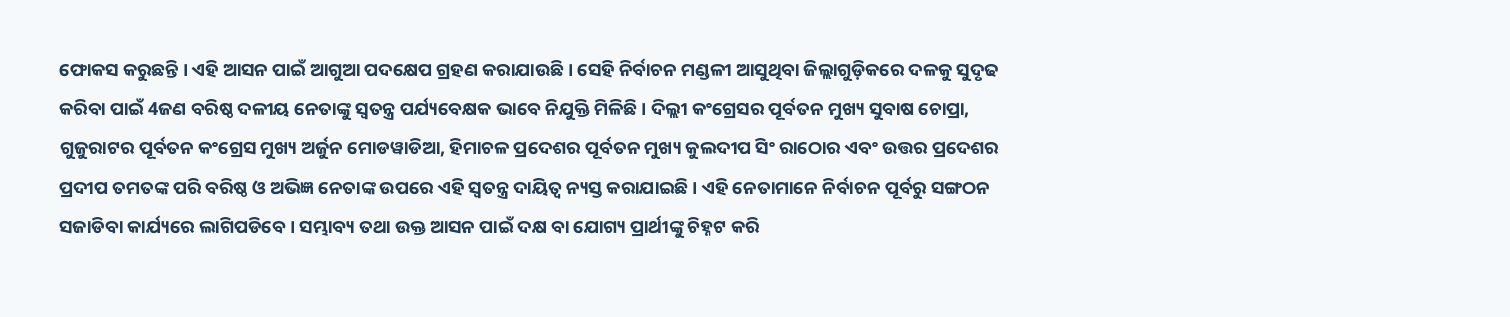ଫୋକସ କରୁଛନ୍ତି । ଏହି ଆସନ ପାଇଁ ଆଗୁଆ ପଦକ୍ଷେପ ଗ୍ରହଣ କରାଯାଉଛି । ସେହି ନିର୍ବାଚନ ମଣ୍ଡଳୀ ଆସୁଥିବା ଜିଲ୍ଲାଗୁଡ଼ିକରେ ଦଳକୁ ସୁଦୃଢ କରିବା ପାଇଁ 4ଜଣ ବରିଷ୍ଠ ଦଳୀୟ ନେତାଙ୍କୁ ସ୍ବତନ୍ତ୍ର ପର୍ଯ୍ୟବେକ୍ଷକ ଭାବେ ନିଯୁକ୍ତି ମିଳିଛି । ଦିଲ୍ଲୀ କଂଗ୍ରେସର ପୂର୍ବତନ ମୁଖ୍ୟ ସୁବାଷ ଚୋପ୍ରା, ଗୁଜୁରାଟର ପୂର୍ବତନ କଂଗ୍ରେସ ମୁଖ୍ୟ ଅର୍ଜୁନ ମୋଡୱାଡିଆ, ହିମାଚଳ ପ୍ରଦେଶର ପୂର୍ବତନ ମୁଖ୍ୟ କୁଲଦୀପ ସିଂ ରାଠୋର ଏବଂ ଉତ୍ତର ପ୍ରଦେଶର ପ୍ରଦୀପ ତମତଙ୍କ ପରି ବରିଷ୍ଠ ଓ ଅଭିଜ୍ଞ ନେତାଙ୍କ ଉପରେ ଏହି ସ୍ବତନ୍ତ୍ର ଦାୟିତ୍ବ ନ୍ୟସ୍ତ କରାଯାଇଛି । ଏହି ନେତାମାନେ ନିର୍ବାଚନ ପୂର୍ବରୁ ସଙ୍ଗଠନ ସଜାଡିବା କାର୍ଯ୍ୟରେ ଲାଗିପଡିବେ । ସମ୍ଭାବ୍ୟ ତଥା ଉକ୍ତ ଆସନ ପାଇଁ ଦକ୍ଷ ବା ଯୋଗ୍ୟ ପ୍ରାର୍ଥୀଙ୍କୁ ଚିହ୍ନଟ କରି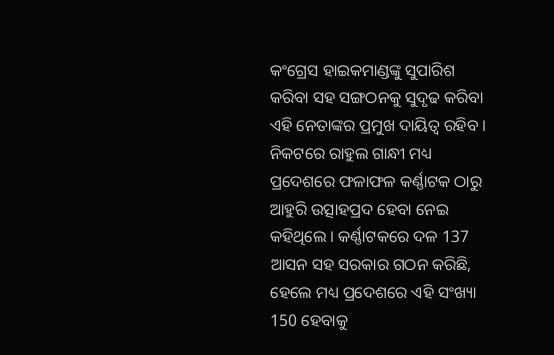କଂଗ୍ରେସ ହାଇକମାଣ୍ଡଙ୍କୁ ସୁପାରିଶ କରିବା ସହ ସଙ୍ଗଠନକୁ ସୁଦୃଢ କରିବା ଏହି ନେତାଙ୍କର ପ୍ରମୁଖ ଦାୟିତ୍ବ ରହିବ ।
ନିକଟରେ ରାହୁଲ ଗାନ୍ଧୀ ମଧ୍ୟ ପ୍ରଦେଶରେ ଫଳାଫଳ କର୍ଣ୍ଣାଟକ ଠାରୁ ଆହୁରି ଉତ୍ସାହପ୍ରଦ ହେବା ନେଇ କହିଥିଲେ । କର୍ଣ୍ଣାଟକରେ ଦଳ 137 ଆସନ ସହ ସରକାର ଗଠନ କରିଛି, ହେଲେ ମଧ୍ୟ ପ୍ରଦେଶରେ ଏହି ସଂଖ୍ୟା 150 ହେବାକୁ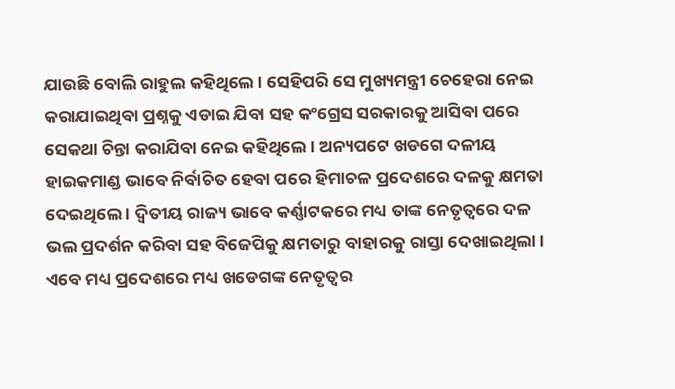ଯାଉଛି ବୋଲି ରାହୁଲ କହିଥିଲେ । ସେହିପରି ସେ ମୁଖ୍ୟମନ୍ତ୍ରୀ ଚେହେରା ନେଇ କରାଯାଇଥିବା ପ୍ରଶ୍ନକୁ ଏଡାଇ ଯିବା ସହ କଂଗ୍ରେସ ସରକାରକୁ ଆସିବା ପରେ ସେକଥା ଚିନ୍ତା କରାଯିବା ନେଇ କହିଥିଲେ । ଅନ୍ୟପଟେ ଖଡଗେ ଦଳୀୟ ହାଇକମାଣ୍ଡ ଭାବେ ନିର୍ବାଚିତ ହେବା ପରେ ହିମାଚଳ ପ୍ରଦେଶରେ ଦଳକୁ କ୍ଷମତା ଦେଇଥିଲେ । ଦ୍ବିତୀୟ ରାଜ୍ୟ ଭାବେ କର୍ଣ୍ଣାଟକରେ ମଧ୍ୟ ତାଙ୍କ ନେତୃତ୍ବରେ ଦଳ ଭଲ ପ୍ରଦର୍ଶନ କରିବା ସହ ବିଜେପିକୁ କ୍ଷମତାରୁ ବାହାରକୁ ରାସ୍ତା ଦେଖାଇଥିଲା । ଏବେ ମଧ୍ୟ ପ୍ରଦେଶରେ ମଧ୍ୟ ଖଡେଗଙ୍କ ନେତୃତ୍ବର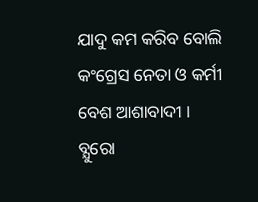ଯାଦୁ କମ କରିବ ବୋଲି କଂଗ୍ରେସ ନେତା ଓ କର୍ମୀ ବେଶ ଆଶାବାଦୀ ।
ବ୍ଯୁରୋ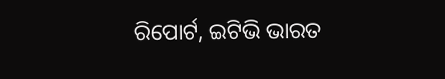ରିପୋର୍ଟ, ଇଟିଭି ଭାରତ